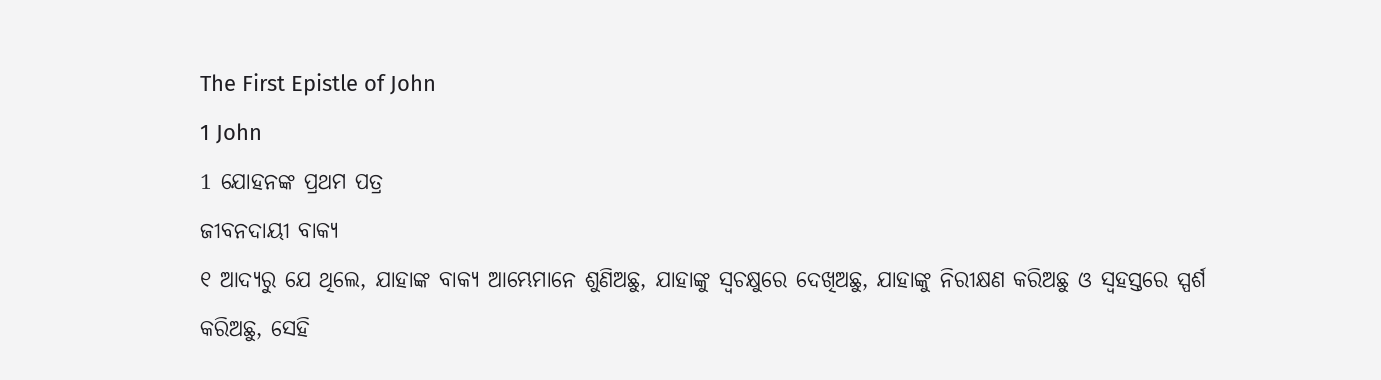The First Epistle of John
1 John
1 ଯୋହନଙ୍କ ପ୍ରଥମ ପତ୍ର
ଜୀବନଦାୟୀ ବାକ୍ୟ
୧ ଆଦ୍ୟରୁ ଯେ ଥିଲେ, ଯାହାଙ୍କ ବାକ୍ୟ ଆମ୍ଭେମାନେ ଶୁଣିଅଛୁ, ଯାହାଙ୍କୁ ସ୍ୱଚକ୍ଷୁରେ ଦେଖିଅଛୁ, ଯାହାଙ୍କୁ ନିରୀକ୍ଷଣ କରିଅଛୁ ଓ ସ୍ୱହସ୍ତରେ ସ୍ପର୍ଶ କରିଅଛୁ, ସେହି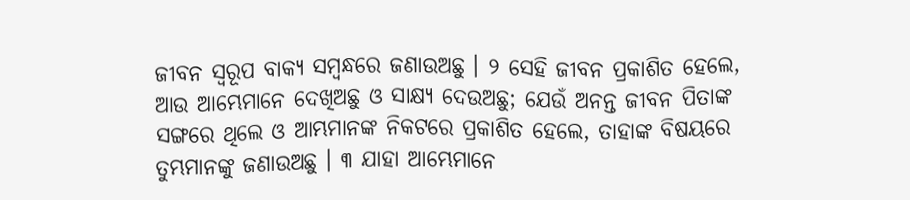ଜୀବନ ସ୍ୱରୂପ ବାକ୍ୟ ସମ୍ବନ୍ଧରେ ଜଣାଉଅଛୁ । ୨ ସେହି ଜୀବନ ପ୍ରକାଶିତ ହେଲେ, ଆଉ ଆମ୍ଭେମାନେ ଦେଖିଅଛୁ ଓ ସାକ୍ଷ୍ୟ ଦେଉଅଛୁ; ଯେଉଁ ଅନନ୍ତ ଜୀବନ ପିତାଙ୍କ ସଙ୍ଗରେ ଥିଲେ ଓ ଆମ୍ଭମାନଙ୍କ ନିକଟରେ ପ୍ରକାଶିତ ହେଲେ, ତାହାଙ୍କ ବିଷୟରେ ତୁମ୍ଭମାନଙ୍କୁ ଜଣାଉଅଛୁ । ୩ ଯାହା ଆମ୍ଭେମାନେ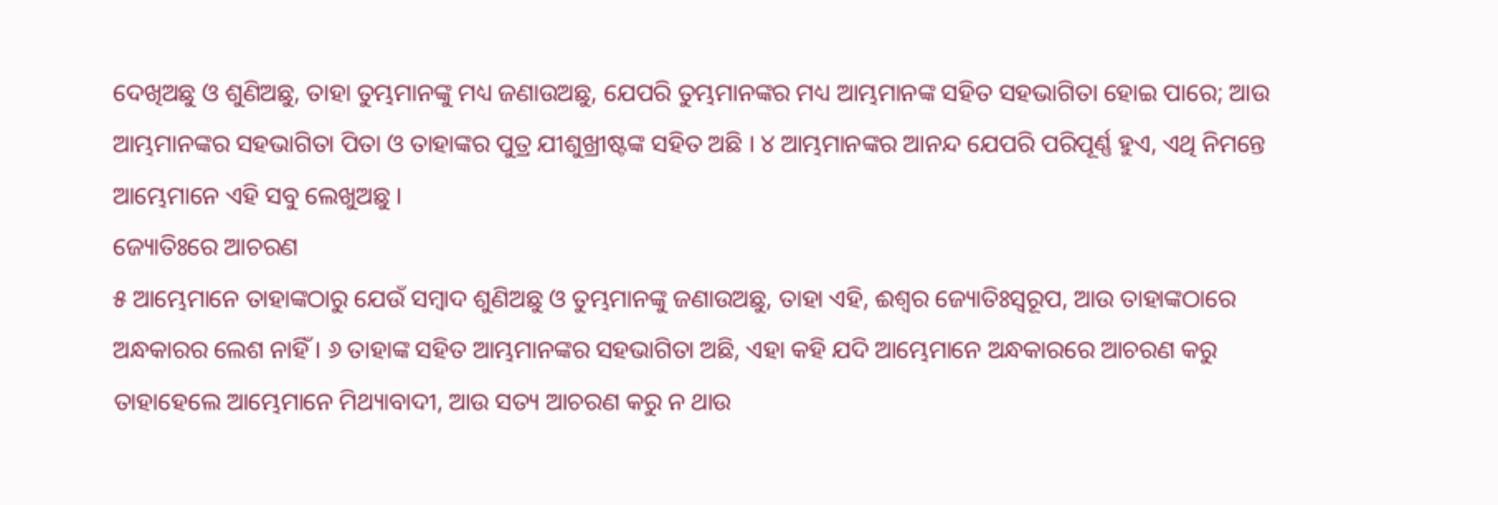ଦେଖିଅଛୁ ଓ ଶୁଣିଅଛୁ, ତାହା ତୁମ୍ଭମାନଙ୍କୁ ମଧ୍ୟ ଜଣାଉଅଛୁ, ଯେପରି ତୁମ୍ଭମାନଙ୍କର ମଧ୍ୟ ଆମ୍ଭମାନଙ୍କ ସହିତ ସହଭାଗିତା ହୋଇ ପାରେ; ଆଉ ଆମ୍ଭମାନଙ୍କର ସହଭାଗିତା ପିତା ଓ ତାହାଙ୍କର ପୁତ୍ର ଯୀଶୁଖ୍ରୀଷ୍ଟଙ୍କ ସହିତ ଅଛି । ୪ ଆମ୍ଭମାନଙ୍କର ଆନନ୍ଦ ଯେପରି ପରିପୂର୍ଣ୍ଣ ହୁଏ, ଏଥି ନିମନ୍ତେ ଆମ୍ଭେମାନେ ଏହି ସବୁ ଲେଖୁଅଛୁ ।
ଜ୍ୟୋତିଃରେ ଆଚରଣ
୫ ଆମ୍ଭେମାନେ ତାହାଙ୍କଠାରୁ ଯେଉଁ ସମ୍ବାଦ ଶୁଣିଅଛୁ ଓ ତୁମ୍ଭମାନଙ୍କୁ ଜଣାଉଅଛୁ, ତାହା ଏହି, ଈଶ୍ୱର ଜ୍ୟୋତିଃସ୍ୱରୂପ, ଆଉ ତାହାଙ୍କଠାରେ ଅନ୍ଧକାରର ଲେଶ ନାହିଁ । ୬ ତାହାଙ୍କ ସହିତ ଆମ୍ଭମାନଙ୍କର ସହଭାଗିତା ଅଛି, ଏହା କହି ଯଦି ଆମ୍ଭେମାନେ ଅନ୍ଧକାରରେ ଆଚରଣ କରୁ ତାହାହେଲେ ଆମ୍ଭେମାନେ ମିଥ୍ୟାବାଦୀ, ଆଉ ସତ୍ୟ ଆଚରଣ କରୁ ନ ଥାଉ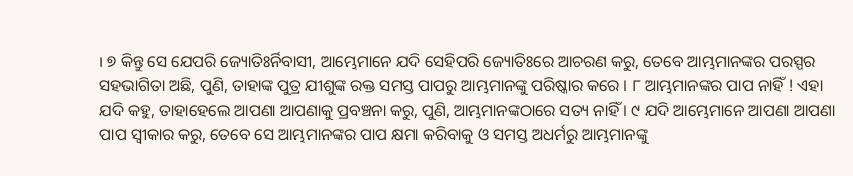। ୭ କିନ୍ତୁ ସେ ଯେପରି ଜ୍ୟୋତିଃର୍ନିବାସୀ, ଆମ୍ଭେମାନେ ଯଦି ସେହିପରି ଜ୍ୟୋତିଃରେ ଆଚରଣ କରୁ, ତେବେ ଆମ୍ଭମାନଙ୍କର ପରସ୍ପର ସହଭାଗିତା ଅଛି, ପୁଣି, ତାହାଙ୍କ ପୁତ୍ର ଯୀଶୁଙ୍କ ରକ୍ତ ସମସ୍ତ ପାପରୁ ଆମ୍ଭମାନଙ୍କୁ ପରିଷ୍କାର କରେ । ୮ ଆମ୍ଭମାନଙ୍କର ପାପ ନାହିଁ ! ଏହା ଯଦି କହୁ, ତାହାହେଲେ ଆପଣା ଆପଣାକୁ ପ୍ରବଞ୍ଚନା କରୁ, ପୁଣି, ଆମ୍ଭମାନଙ୍କଠାରେ ସତ୍ୟ ନାହିଁ । ୯ ଯଦି ଆମ୍ଭେମାନେ ଆପଣା ଆପଣା ପାପ ସ୍ୱୀକାର କରୁ, ତେବେ ସେ ଆମ୍ଭମାନଙ୍କର ପାପ କ୍ଷମା କରିବାକୁ ଓ ସମସ୍ତ ଅଧର୍ମରୁ ଆମ୍ଭମାନଙ୍କୁ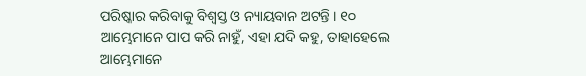ପରିଷ୍କାର କରିବାକୁ ବିଶ୍ୱସ୍ତ ଓ ନ୍ୟାୟବାନ ଅଟନ୍ତି । ୧୦ ଆମ୍ଭେମାନେ ପାପ କରି ନାହୁଁ, ଏହା ଯଦି କହୁ, ତାହାହେଲେ ଆମ୍ଭେମାନେ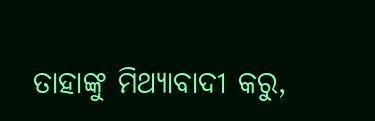ତାହାଙ୍କୁ ମିଥ୍ୟାବାଦୀ କରୁ,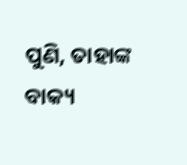ପୁଣି, ତାହାଙ୍କ ବାକ୍ୟ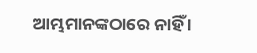ଆମ୍ଭମାନଙ୍କଠାରେ ନାହିଁ ।